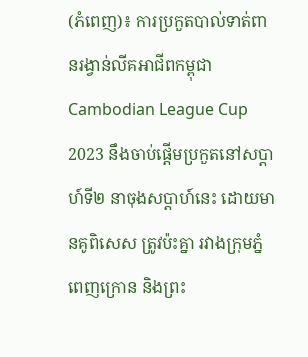(ភំពេញ)៖ ការប្រកួតបាល់ទាត់ពានរង្វាន់លីគអាជីពកម្ពុជា Cambodian League Cup 2023 នឹងចាប់ផ្តើមប្រកួតនៅសប្តាហ៍ទី២ នាចុងសប្តាហ៍នេះ ដោយមានគូពិសេស ត្រូវប៉ះគ្នា រវាងក្រុមភ្នំពេញក្រោន និងព្រះ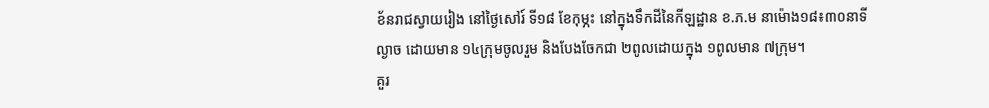ខ័នរាជស្វាយរៀង នៅថ្ងៃសៅរ៍ ទី១៨ ខែកុម្ភះ នៅក្នុងទឹកដីនៃកីឡដ្ឋាន ខ.ភ.ម នាម៉ោង១៨៖៣០នាទីល្ងាច ដោយមាន ១៤ក្រុមចូលរួម និងបែងចែកជា ២ពូលដោយក្នុង ១ពូលមាន ៧ក្រុម។
គួរ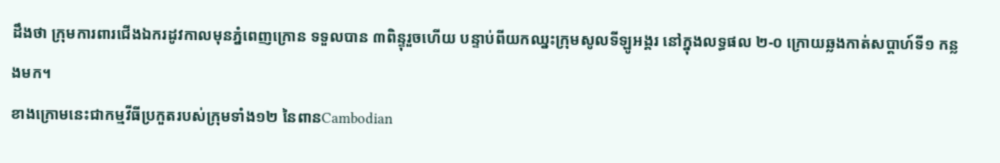ដឹងថា ក្រុមការពារជើងឯករដូវកាលមុនភ្នំពេញក្រោន ទទួលបាន ៣ពិន្ទុរួចហើយ បន្ទាប់ពីយកឈ្នះក្រុមសូលទីឡូអង្គរ នៅក្នុងលទ្ធផល ២-០ ក្រោយឆ្លងកាត់សប្តាហ៍ទី១ កន្លងមក។
ខាងក្រោមនេះជាកម្មវីធីប្រកួតរបស់ក្រុមទាំង១២ នៃពានCambodian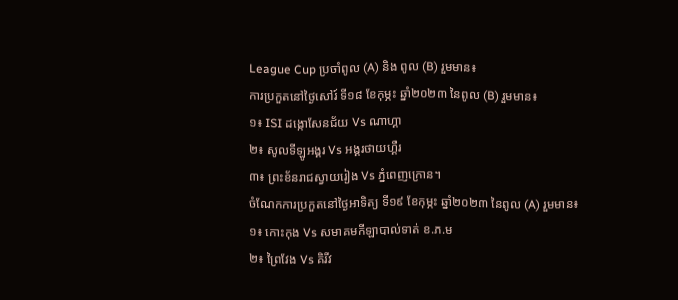League Cup ប្រចាំពូល (A) និង ពូល (B) រួមមាន៖
ការប្រកួតនៅថ្ងៃសៅរ៍ ទី១៨ ខែកុម្ភះ ឆ្នាំ២០២៣ នៃពូល (B) រួមមាន៖
១៖ ISI ដង្កោសែនជ័យ Vs ណាហ្គា
២៖ សូលទីឡូអង្គរ Vs អង្គរថាយហ្គឺរ
៣៖ ព្រះខ័នរាជស្វាយរៀង Vs ភ្នំពេញក្រោន។
ចំណែកការប្រកួតនៅថ្ងៃអាទិត្យ ទី១៩ ខែកុម្ភះ ឆ្នាំ២០២៣ នៃពូល (A) រួមមាន៖
១៖ កោះកុង Vs សមាគមកីឡាបាល់ទាត់ ខ.ភ.ម
២៖ ព្រៃវែង Vs គិរីវ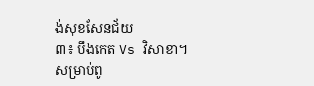ង់សុខសែនជ័យ
៣៖ បឹងកេត Vs វិសាខា។
សម្រាប់ពូ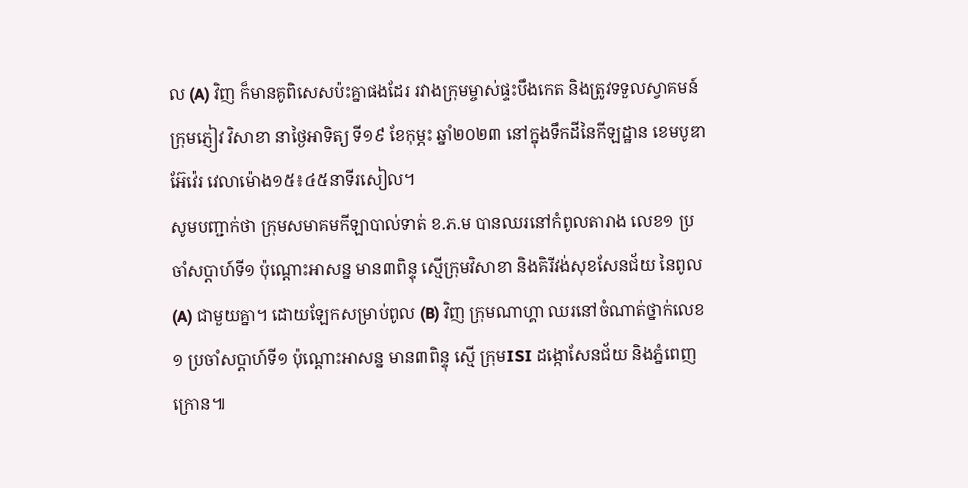ល (A) វិញ ក៏មានគូពិសេសប៉ះគ្នាផងដែរ រវាងក្រុមម្ចាស់ផ្ទះបឹងកេត និងត្រូវទទួលស្វាគមន៍ក្រុមភ្ញៀវ វិសាខា នាថ្ងៃអាទិត្យ ទី១៩ ខែកុម្ភះ ឆ្នាំ២០២៣ នៅក្នុងទឹកដីនៃកីឡដ្ឋាន ខេមបូឌាអ៊ែវ៉េរ វេលាម៉ោង១៥៖៤៥នាទីរសៀល។
សូមបញ្ជាក់ថា ក្រុមសមាគមកីឡាបាល់ទាត់ ខ.ភ.ម បានឈរនៅកំពូលតារាង លេខ១ ប្រចាំសប្តាហ៍ទី១ ប៉ុណ្តោះអាសន្ន មាន៣ពិន្ទុ ស្មើក្រុមវិសាខា និងគិរីវង់សុខសែនជ័យ នៃពូល (A) ជាមួយគ្នា។ ដោយឡែកសម្រាប់ពូល (B) វិញ ក្រុមណាហ្គា ឈរនៅចំណាត់ថ្នាក់លេខ១ ប្រចាំសប្តាហ៍ទី១ ប៉ុណ្តោះអាសន្ន មាន៣ពិន្ទុ ស្មើ ក្រុមISI ដង្កោសែនជ័យ និងភ្នំពេញក្រោន៕